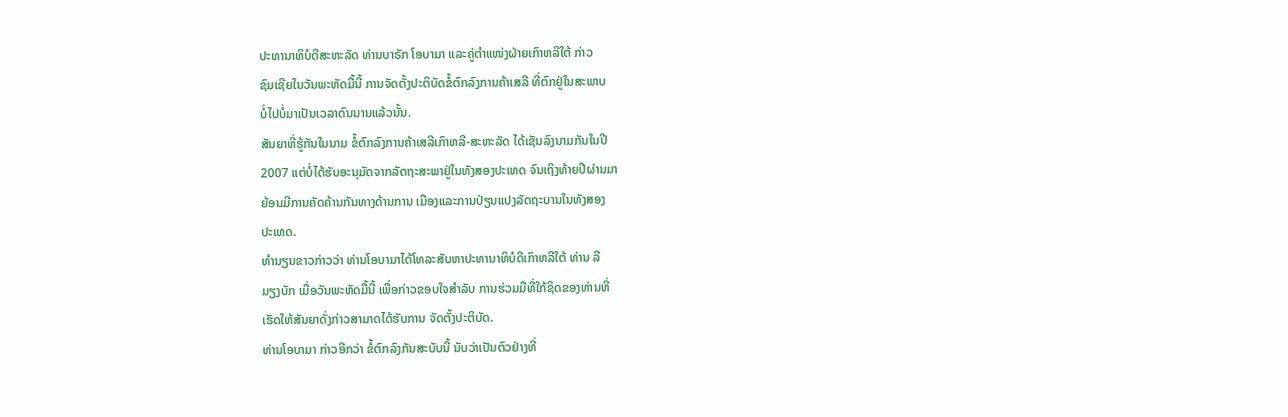ປະທານາທິບໍດີສະຫະລັດ ທ່ານບາຣັກ ໂອບາມາ ແລະຄູ່ຕໍາແໜ່ງຝ່າຍເກົາຫລີໃຕ້ ກ່າວ
ຊົມເຊີຍໃນວັນພະຫັດມື້ນີ້ ການຈັດຕັ້ງປະຕິບັດຂໍ້ຕົກລົງການຄ້າເສລີ ທີ່ຕົກຢູ່ໃນສະພາບ
ບໍ່ໄປບໍ່ມາເປັນເວລາດົນນານແລ້ວນັ້ນ.
ສັນຍາທີ່ຮູ້ກັນໃນນາມ ຂໍ້ຕົກລົງການຄ້າເສລີເກົາຫລີ-ສະຫະລັດ ໄດ້ເຊັນລົງນາມກັນໃນປີ
2007 ແຕ່ບໍ່ໄດ້ຮັບອະນຸມັດຈາກລັດຖະສະພາຢູ່ໃນທັງສອງປະເທດ ຈົນເຖິງທ້າຍປີຜ່ານມາ
ຍ້ອນມີການຄັດຄ້ານກັນທາງດ້ານການ ເມືອງແລະການປ່ຽນແປງລັດຖະບານໃນທັງສອງ
ປະເທດ.
ທໍານຽນຂາວກ່າວວ່າ ທ່ານໂອບາມາໄດ້ໂທລະສັບຫາປະທານາທິບໍດີເກົາຫລີໃຕ້ ທ່ານ ລີ
ມຽງບັກ ເມື່ອວັນພະຫັດມື້ນີ້ ເພື່ອກ່າວຂອບໃຈສໍາລັບ ການຮ່ວມມືທີ່ໃກ້ຊິດຂອງທ່ານທີ່
ເຮັດໃຫ້ສັນຍາດັ່ງກ່າວສາມາດໄດ້ຮັບການ ຈັດຕັ້ງປະຕິບັດ.
ທ່ານໂອບາມາ ກ່າວອີກວ່າ ຂໍ້ຕົກລົງກັນສະບັບນີ້ ນັບວ່າເປັນຕົວຢ່າງທີ່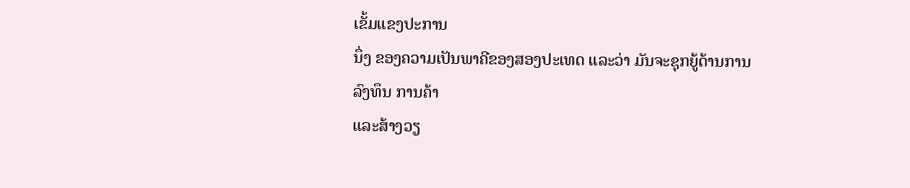ເຂັ້ມແຂງປະການ
ນຶ່ງ ຂອງຄວາມເປັນພາຄີຂອງສອງປະເທດ ແລະວ່າ ມັນຈະຊຸກຍູ້ດ້ານການລົງທຶນ ການຄ້າ
ແລະສ້າງວຽ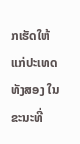ກເຮັດໃຫ້ແກ່ປະເທດທັງສອງ ໃນຂະນະທີ່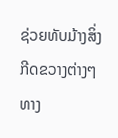ຊ່ວຍທັບມ້າງສິ່ງກີດຂວາງຕ່າງໆທາງ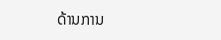ດ້ານການ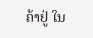ຄ້າຢູ່ ໃນ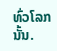ທົ່ວໂລກນັ້ນ.